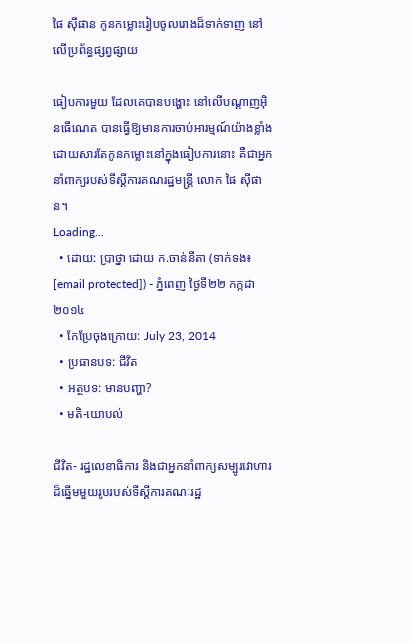ផៃ ស៊ីផាន កូនកម្លោះរៀបចូលរោងដ៏ទាក់ទាញ នៅលើប្រព័ន្ធផ្សព្វផ្សាយ

ធៀបការមួយ ដែលគេបានបង្ហោះ នៅលើបណ្តាញអ៊ិនធើណេត បានធ្វើឱ្យមានការចាប់អារម្មណ៍យ៉ាងខ្លាំង ដោយសារតែកូនកម្លោះនៅក្នុងធៀបការនោះ គឺជាអ្នកនាំពាក្យរបស់ទីស្ដីការគណរដ្ឋមន្ត្រី លោក ផៃ ស៊ីផាន។
Loading...
  • ដោយ: ប្រាថ្នា ដោយ ក.ចាន់នីតា (ទាក់ទង៖ [email protected]) - ភ្នំពេញ ថ្ងៃទី២២ កក្កដា ២០១៤
  • កែប្រែចុងក្រោយ: July 23, 2014
  • ប្រធានបទ: ជីវិត
  • អត្ថបទ: មានបញ្ហា?
  • មតិ-យោបល់

ជីវិត- រដ្ឋលេខាធិការ និងជាអ្នកនាំពាក្យសម្បូរវោហារ ដ៏ឆ្នើមមួយរូបរបស់ទីស្តីការគណៈរដ្ឋ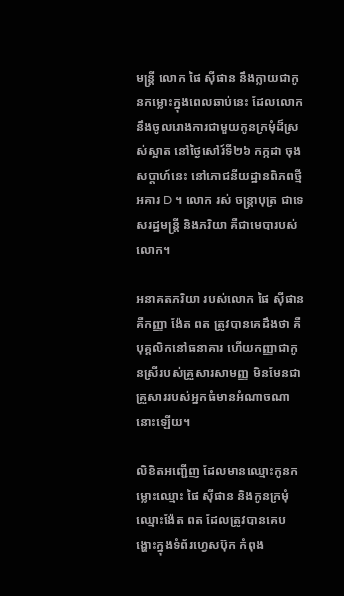មន្ត្រី លោក ផៃ ស៊ីផាន នឹងក្លាយជាកូនកម្លោះក្នុងពេលឆាប់នេះ ដែលលោកនឹងចូលរោងការជាមួយកូនក្រមុំដ៏ស្រស់ស្អាត នៅថ្ងៃសៅរ៍ទី២៦ កក្កដា ចុងសប្តាហ៍នេះ នៅភោជនីយដ្ឋានពិភពថ្មី អគារ D ។ លោក រស់ ចន្ត្រាបុត្រ ជាទេសរដ្ឋមន្ត្រី និងភរិយា គឺជាមេបារបស់លោក។

អនាគតភរិយា របស់លោក ផៃ ស៊ីផាន គឺកញ្ញា ង៉ែត ពត ត្រូវបានគេដឹងថា គឺបុគ្គលិកនៅធនាគារ ហើយកញ្ញាជាកូនស្រីរបស់គ្រួសារសាមញ្ញ មិនមែនជាគ្រួសាររបស់អ្នកធំមានអំណាចណានោះឡើយ។

លិខិតអញ្ជើញ ដែលមានឈ្មោះកូនកម្លោះឈ្មោះ ផៃ ស៊ីផាន និងកូនក្រមុំឈ្មោះង៉ែត ពត ដែលត្រូវបានគេបង្ហោះក្នុងទំព័រហ្វេសប៊ុក កំពុង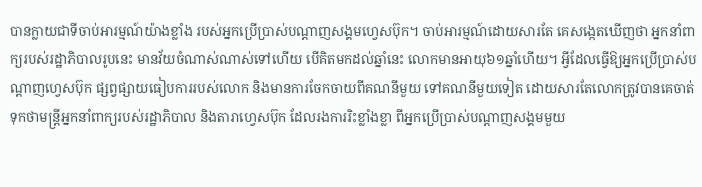បានក្លាយជាទីចាប់អារម្មណ៍យ៉ាងខ្លាំង របស់អ្នកប្រើប្រាស់បណ្តាញសង្គមហ្វេសប៊ុក។ ចាប់អារម្មណ៍ដោយសារតែ គេសង្កេតឃើញថា អ្នកនាំពាក្យរបស់រដ្ឋាភិបាលរូបនេះ មានវ័យចំណាស់ណាស់ទៅហើយ បើគិតមកដល់ឆ្នាំនេះ លោកមានអាយុ៦១ឆ្នាំហើយ។ អ្វីដែលធ្វើឱ្យអ្នកប្រើប្រាស់បណ្តាញហ្វេសប៊ុក ផ្សព្វផ្សាយធៀបការរបស់លោក និងមានការចែកចាយពីគណនីមួយ ទៅគណនីមួយទៀត ដោយសារតែលោកត្រូវបានគេចាត់ទុកថាមន្ត្រីអ្នកនាំពាក្យរបស់រដ្ឋាភិបាល និងតារាហ្វេសប៊ុក ដែលរងការរិះខ្លាំងខ្លា ពីអ្នកប្រើប្រាស់បណ្តាញសង្គមមួយ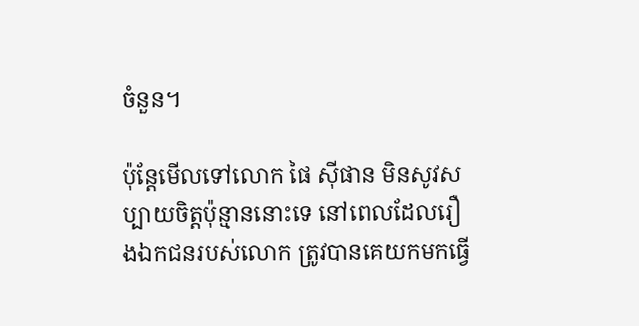ចំនួន។

ប៉ុន្តែមើលទៅលោក ផៃ ស៊ីផាន មិនសូវសប្បាយចិត្តប៉ុន្មាននោះទេ នៅពេលដែលរឿងឯកជនរបស់លោក ត្រូវបានគេយកមកធ្វើ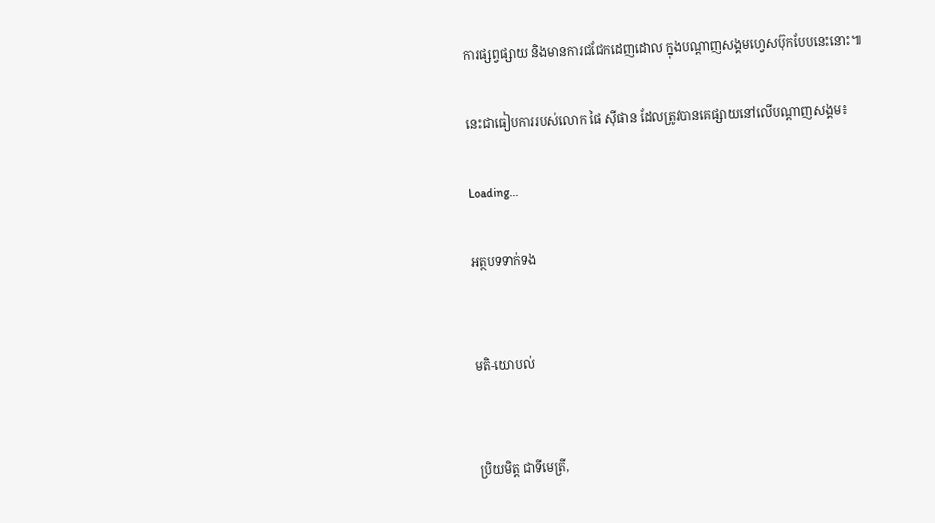ការផ្សព្វផ្សាយ និងមានការជជែកដេញដោល ក្នុងបណ្តាញសង្គមហ្វេសប៊ុកបែបនេះនោះ៕

នេះជាធៀបការរបស់លោក ផៃ ស៊ីផាន ដែលត្រូវបានគេផ្សាយនៅលើបណ្ដាញសង្គម៖

Loading...

អត្ថបទទាក់ទង


មតិ-យោបល់


ប្រិយមិត្ត ជាទីមេត្រី,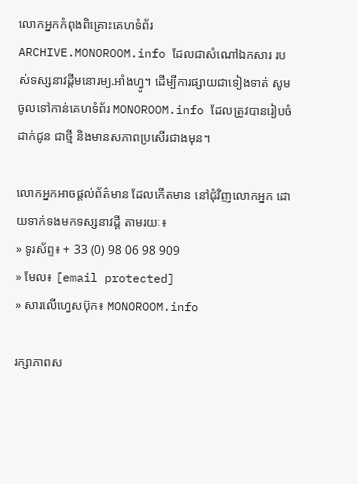លោកអ្នកកំពុងពិគ្រោះគេហទំព័រ ARCHIVE.MONOROOM.info ដែលជាសំណៅឯកសារ របស់ទស្សនាវដ្ដីមនោរម្យ.អាំងហ្វូ។ ដើម្បីការផ្សាយជាទៀងទាត់ សូមចូលទៅកាន់គេហទំព័រ MONOROOM.info ដែលត្រូវបានរៀបចំដាក់ជូន ជាថ្មី និងមានសភាពប្រសើរជាងមុន។

លោកអ្នកអាចផ្ដល់ព័ត៌មាន ដែលកើតមាន នៅជុំវិញលោកអ្នក ដោយទាក់ទងមកទស្សនាវដ្ដី តាមរយៈ៖
» ទូរស័ព្ទ៖ + 33 (0) 98 06 98 909
» មែល៖ [email protected]
» សារលើហ្វេសប៊ុក៖ MONOROOM.info

រក្សាភាពស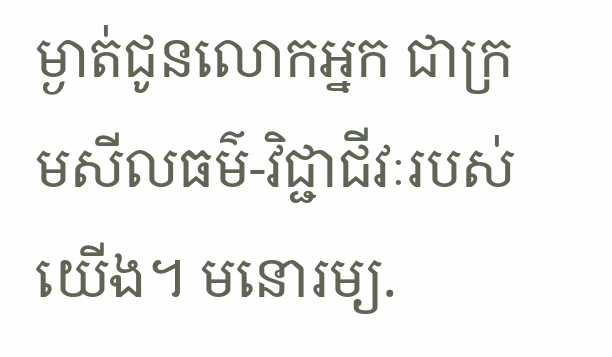ម្ងាត់ជូនលោកអ្នក ជាក្រមសីលធម៌-វិជ្ជាជីវៈរបស់យើង។ មនោរម្យ.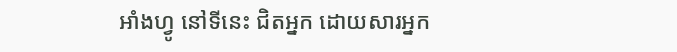អាំងហ្វូ នៅទីនេះ ជិតអ្នក ដោយសារអ្នក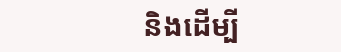និងដើម្បី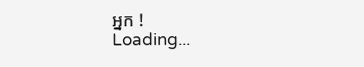អ្នក !
Loading...